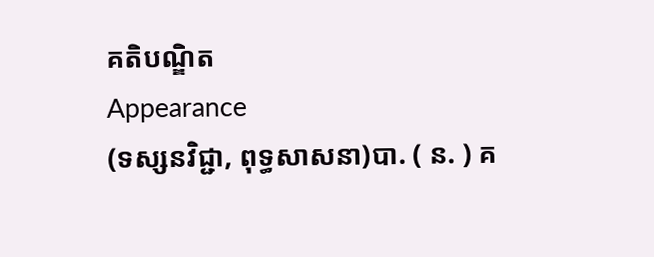គតិបណ្ឌិត
Appearance
(ទស្សនវិជ្ជា, ពុទ្ធសាសនា)បា. ( ន. ) គ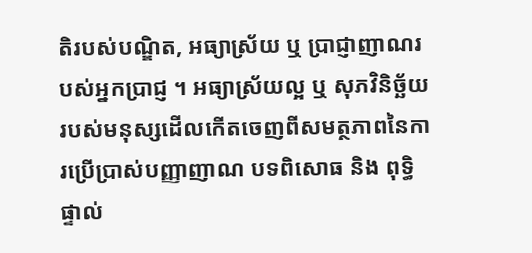តិរបស់បណ្ឌិត, អធ្យាស្រ័យ ឬ ប្រាជ្ញាញាណរបស់អ្នកប្រាជ្ញ ។ អធ្យាស្រ័យល្អ ឬ សុភវិនិច្ឆ័យរបស់មនុស្សដើលកើតចេញពីសមត្ថភាពនៃការប្រើប្រាស់បញ្ញាញាណ បទពិសោធ និង ពុទ្ធិផ្ទាល់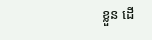ខ្លួន ដើ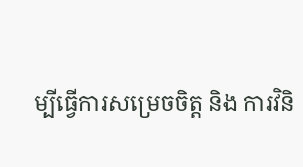ម្បីធ្វើការសម្រេចចិត្ត និង ការវិនិ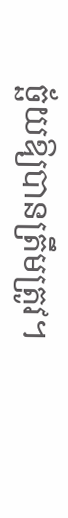ច្ឆ័យឱ្យបានត្រឹមត្រូវ។